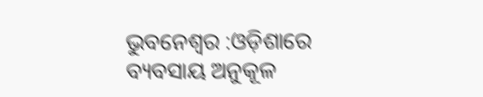ଭୁବନେଶ୍ବର :ଓଡ଼ିଶାରେ ବ୍ୟବସାୟ ଅନୁକୂଳ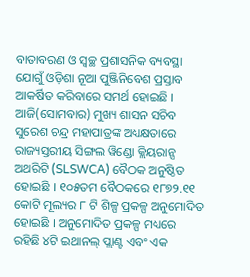ବାତାବରଣ ଓ ସ୍ୱଚ୍ଛ ପ୍ରଶାସନିକ ବ୍ୟବସ୍ଥା ଯୋଗୁଁ ଓଡ଼ିଶା ନୂଆ ପୁଞ୍ଜିନିବେଶ ପ୍ରସ୍ତାବ ଆକର୍ଷିତ କରିବାରେ ସମର୍ଥ ହୋଇଛି । ଆଜି(ସୋମବାର) ମୁଖ୍ୟ ଶାସନ ସଚିବ ସୁରେଶ ଚନ୍ଦ୍ର ମହାପାତ୍ରଙ୍କ ଅଧ୍ୟକ୍ଷତାରେ ରାଜ୍ୟସ୍ତରୀୟ ସିଙ୍ଗଲ ୱିଣ୍ଡୋ କ୍ଲିୟରାନ୍ସ ଅଥରିଟି (SLSWCA) ବୈଠକ ଅନୁଷ୍ଠିତ ହୋଇଛି । ୧୦୫ତମ ବୈଠକରେ ୧୮୭୨.୧୧ କୋଟି ମୂଲ୍ୟର ୮ ଟି ଶିଳ୍ପ ପ୍ରକଳ୍ପ ଅନୁମୋଦିତ ହୋଇଛି । ଅନୁମୋଦିତ ପ୍ରକଳ୍ପ ମଧ୍ୟରେ ରହିଛି ୪ଟି ଇଥାନଲ୍ ପ୍ଲାଣ୍ଟ ଏବଂ ଏକ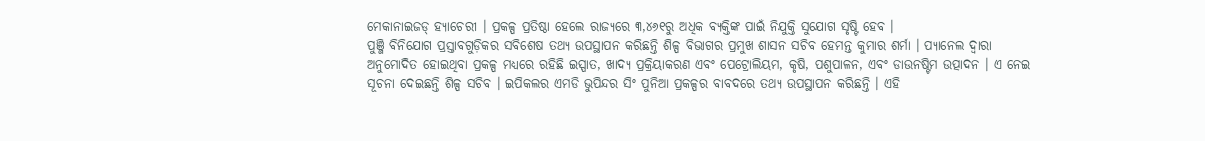ମେକାନାଇଜଡ୍ ହ୍ୟାଚେରୀ । ପ୍ରକଳ୍ପ ପ୍ରତିଷ୍ଠା ହେଲେ ରାଜ୍ୟରେ ୩,୪୬୧ରୁ ଅଧିକ ବ୍ୟକ୍ତିଙ୍କ ପାଇଁ ନିଯୁକ୍ତି ସୁଯୋଗ ସୃଷ୍ଟି ହେବ ।
ପୁଞ୍ଜି ବିନିଯୋଗ ପ୍ରସ୍ତାବଗୁଡ଼ିକର ସବିଶେଷ ତଥ୍ୟ ଉପସ୍ଥାପନ କରିଛନ୍ତି ଶିଳ୍ପ ବିଭାଗର ପ୍ରମୁଖ ଶାସନ ସଚିବ ହେମନ୍ତ କୁମାର ଶର୍ମା । ପ୍ୟାନେଲ ଦ୍ୱାରା ଅନୁମୋଦିତ ହୋଇଥିବା ପ୍ରକଳ୍ପ ମଧ୍ୟରେ ରହିଛି ଇସ୍ପାତ, ଖାଦ୍ୟ ପ୍ରକ୍ରିୟାକରଣ ଏବଂ ପେଟ୍ରୋଲିୟମ, କୃଷି, ପଶୁପାଳନ, ଏବଂ ଡାଉନଷ୍ଟିମ ଉତ୍ପାଦନ । ଏ ନେଇ ସୂଚନା ଦେଇଛନ୍ତି ଶିଳ୍ପ ସଚିବ । ଇପିକଲର ଏମଡି ଭୁପିନ୍ଦର ସିଂ ପୁନିଆ ପ୍ରକଳ୍ପର ବାବଦରେ ତଥ୍ୟ ଉପସ୍ଥାପନ କରିଛନ୍ତି । ଏହି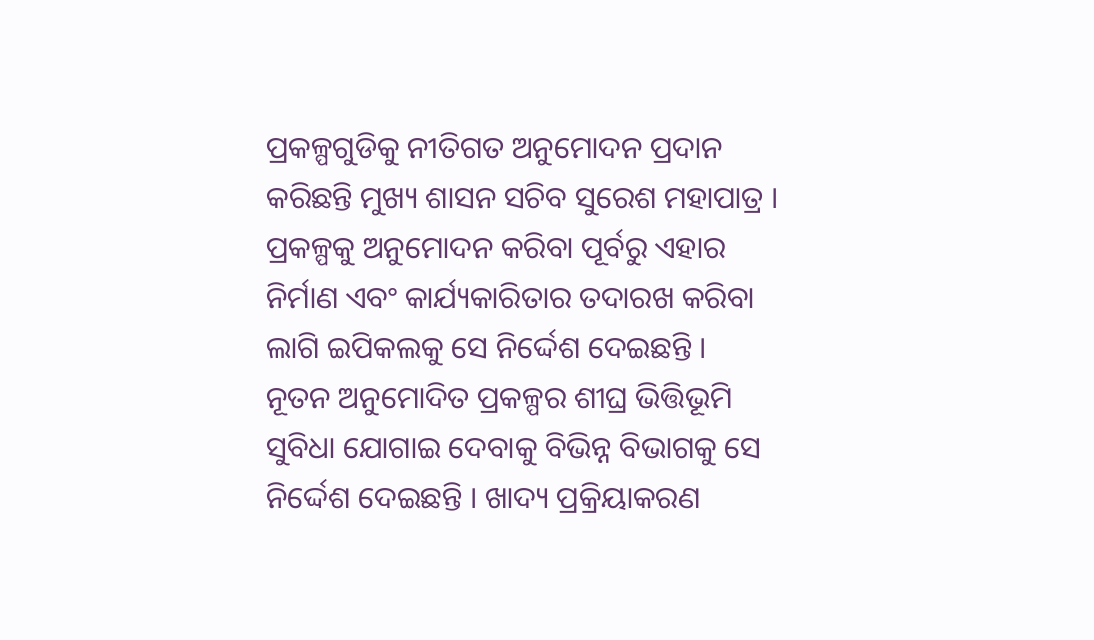ପ୍ରକଳ୍ପଗୁଡିକୁ ନୀତିଗତ ଅନୁମୋଦନ ପ୍ରଦାନ କରିଛନ୍ତି ମୁଖ୍ୟ ଶାସନ ସଚିବ ସୁରେଶ ମହାପାତ୍ର । ପ୍ରକଳ୍ପକୁ ଅନୁମୋଦନ କରିବା ପୂର୍ବରୁ ଏହାର ନିର୍ମାଣ ଏବଂ କାର୍ଯ୍ୟକାରିତାର ତଦାରଖ କରିବା ଲାଗି ଇପିକଲକୁ ସେ ନିର୍ଦ୍ଦେଶ ଦେଇଛନ୍ତି ।
ନୂତନ ଅନୁମୋଦିତ ପ୍ରକଳ୍ପର ଶୀଘ୍ର ଭିତ୍ତିଭୂମି ସୁବିଧା ଯୋଗାଇ ଦେବାକୁ ବିଭିନ୍ନ ବିଭାଗକୁ ସେ ନିର୍ଦ୍ଦେଶ ଦେଇଛନ୍ତି । ଖାଦ୍ୟ ପ୍ରକ୍ରିୟାକରଣ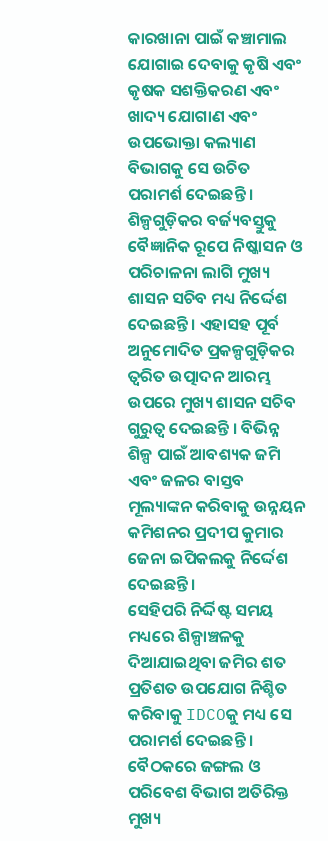କାରଖାନା ପାଇଁ କଞ୍ଚାମାଲ ଯୋଗାଇ ଦେବାକୁ କୃଷି ଏବଂ କୃଷକ ସଶକ୍ତିକରଣ ଏବଂ ଖାଦ୍ୟ ଯୋଗାଣ ଏବଂ ଉପଭୋକ୍ତା କଲ୍ୟାଣ ବିଭାଗକୁ ସେ ଉଚିତ ପରାମର୍ଶ ଦେଇଛନ୍ତି । ଶିଳ୍ପଗୁଡ଼ିକର ବର୍ଜ୍ୟବସ୍ତୁକୁ ବୈଜ୍ଞାନିକ ରୂପେ ନିଷ୍କାସନ ଓ ପରିଚାଳନା ଲାଗି ମୁଖ୍ୟ ଶାସନ ସଚିବ ମଧ୍ୟ ନିର୍ଦ୍ଦେଶ ଦେଇଛନ୍ତି । ଏହାସହ ପୂର୍ବ ଅନୁମୋଦିତ ପ୍ରକଳ୍ପଗୁଡ଼ିକର ତ୍ୱରିତ ଉତ୍ପାଦନ ଆରମ୍ଭ ଉପରେ ମୁଖ୍ୟ ଶାସନ ସଚିବ ଗୁରୁତ୍ୱ ଦେଇଛନ୍ତି । ବିଭିନ୍ନ ଶିଳ୍ପ ପାଇଁ ଆବଶ୍ୟକ ଜମି ଏବଂ ଜଳର ବାସ୍ତବ ମୂଲ୍ୟାଙ୍କନ କରିବାକୁ ଉନ୍ନୟନ କମିଶନର ପ୍ରଦୀପ କୁମାର ଜେନା ଇପିକଲକୁ ନିର୍ଦ୍ଦେଶ ଦେଇଛନ୍ତି ।
ସେହିପରି ନିର୍ଦ୍ଦିଷ୍ଟ ସମୟ ମଧ୍ୟରେ ଶିଳ୍ପାଞ୍ଚଳକୁ ଦିଆଯାଇଥିବା ଜମିର ଶତ ପ୍ରତିଶତ ଉପଯୋଗ ନିଶ୍ଚିତ କରିବାକୁ IDCOକୁ ମଧ୍ୟ ସେ ପରାମର୍ଶ ଦେଇଛନ୍ତି । ବୈଠକରେ ଜଙ୍ଗଲ ଓ ପରିବେଶ ବିଭାଗ ଅତିରିକ୍ତ ମୁଖ୍ୟ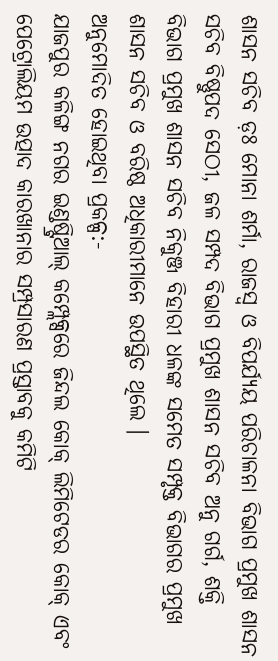ଶାସନ ସଚିବ ଡ଼ଃ ମୋନା ଶର୍ମା, ରାଜସ୍ୱ ଓ ବିପର୍ଯ୍ୟୟ ପରିଚାଳନା ବିଭାଗ ପ୍ରମୁଖ ଶାସନ ସଚିବ ବିଷ୍ଣୁପଦ ସେଠୀ, ଜଳ ସମ୍ପଦ ବିଭାଗ ପ୍ରମୁଖ ଶାସନ ସଚିବ ଅନୁ ଗର୍ଗ, ଶକ୍ତି ବିଭାଗ ପ୍ରମୁଖ ଶାସନ ସଚିବ ନିକୁଞ୍ଜ ବିହାରୀ ଧଳଙ୍କ ସମେତ ସମ୍ପୃକ୍ତ ବିଭାଗର ପ୍ରମୁଖ ଶାସନ ସଚିବ ଓ ବରିଷ୍ଠ ଅଧିକାରୀମାନେ ଉପସ୍ଥିତ ଥିଲେ ।
ଅନୁମୋଦିତ ହୋଇଥିବା ପ୍ରକଳ୍ପ:-
ଯାଜପୁର କଳିଙ୍ଗ ନଗର ଇଣ୍ଡଷ୍ଟ୍ରିଆଲ୍ କମ୍ପ୍ଲେକ୍ସରେ ଜିନ୍ଦଲ କୋକ୍ ଲିମିଟେଡର କୋକ୍ ଏବଂ ପେଟ୍ରୋଲିୟମ ଉତ୍ପାଦ କାରଖାନାର ସମ୍ପ୍ରସାରଣ ପ୍ରସ୍ତାବକୁ କମିଟି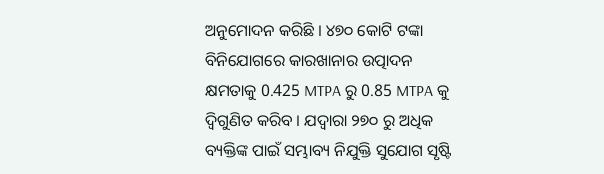ଅନୁମୋଦନ କରିଛି । ୪୭୦ କୋଟି ଟଙ୍କା ବିନିଯୋଗରେ କାରଖାନାର ଉତ୍ପାଦନ କ୍ଷମତାକୁ 0.425 MTPA ରୁ 0.85 MTPA କୁ ଦ୍ୱିଗୁଣିତ କରିବ । ଯଦ୍ୱାରା ୨୭୦ ରୁ ଅଧିକ ବ୍ୟକ୍ତିଙ୍କ ପାଇଁ ସମ୍ଭାବ୍ୟ ନିଯୁକ୍ତି ସୁଯୋଗ ସୃଷ୍ଟି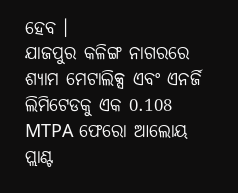ହେବ ।
ଯାଜପୁର କଳିଙ୍ଗ ନାଗରରେ ଶ୍ୟାମ ମେଟାଲିକ୍ସ ଏବଂ ଏନର୍ଜି ଲିମିଟେଡକୁ ଏକ 0.108 MTPA ଫେରୋ ଆଲୋୟ ପ୍ଲାଣ୍ଟ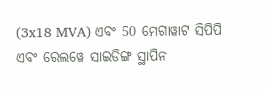(3x18 MVA) ଏବଂ 50 ମେଗାୱାଟ ସିପିପି ଏବଂ ରେଲୱେ ସାଇଡିଙ୍ଗ ସ୍ଥାପିନ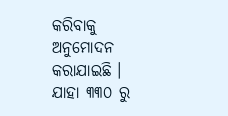କରିବାକୁ ଅନୁମୋଦନ କରାଯାଇଛି । ଯାହା ୩୩୦ ରୁ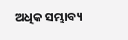ଅଧିକ ସମ୍ଭାବ୍ୟ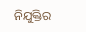ନିଯୁକ୍ତିର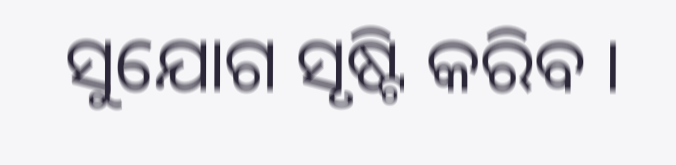ସୁଯୋଗ ସୃଷ୍ଟି କରିବ ।